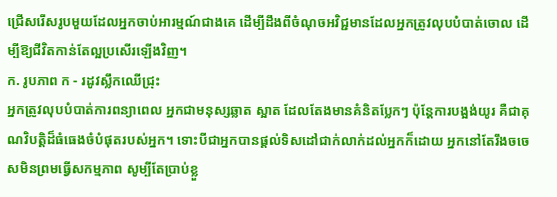ជ្រើសរើសរូបមួយដែលអ្នកចាប់អារម្មណ៍ជាងគេ ដើម្បីដឹងពីចំណុចអវិជ្ជមានដែលអ្នកត្រូវលុបបំបាត់ចោល ដើម្បីឱ្យជីវិតកាន់តែល្អប្រសើរឡើងវិញ។
ក. រូបភាព ក - រដូវស្លឹកឈើជ្រុះ
អ្នកត្រូវលុបបំបាត់ការពន្យាពេល អ្នកជាមនុស្សឆ្លាត ស្អាត ដែលតែងមានគំនិតប្លែកៗ ប៉ុន្តែការបង្អង់យូរ គឺជាគុណវិបត្តិដ៏ធំធេងចំបំផុតរបស់អ្នក។ ទោះបីជាអ្នកបានផ្តល់ទិសដៅជាក់លាក់ដល់អ្នកក៏ដោយ អ្នកនៅតែរឹងចចេសមិនព្រមធ្វើសកម្មភាព សូម្បីតែប្រាប់ខ្លួ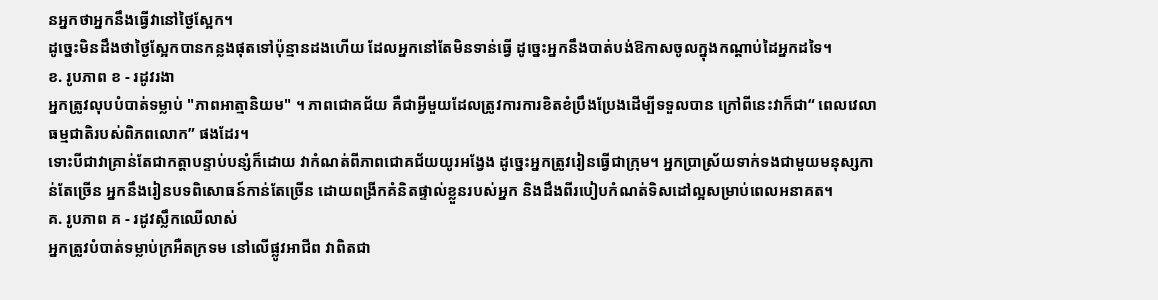នអ្នកថាអ្នកនឹងធ្វើវានៅថ្ងៃស្អែក។
ដូច្នេះមិនដឹងថាថ្ងៃស្អែកបានកន្លងផុតទៅប៉ុន្មានដងហើយ ដែលអ្នកនៅតែមិនទាន់ធ្វើ ដូច្នេះអ្នកនឹងបាត់បង់ឱកាសចូលក្នុងកណ្តាប់ដៃអ្នកដទៃ។
ខ. រូបភាព ខ - រដូវរងា
អ្នកត្រូវលុបបំបាត់ទម្លាប់ "ភាពអាត្មានិយម" ។ ភាពជោគជ័យ គឺជាអ្វីមួយដែលត្រូវការការខិតខំប្រឹងប្រែងដើម្បីទទួលបាន ក្រៅពីនេះវាក៏ជា“ ពេលវេលាធម្មជាតិរបស់ពិភពលោក” ផងដែរ។
ទោះបីជាវាគ្រាន់តែជាកត្តាបន្ទាប់បន្សំក៏ដោយ វាកំណត់ពីភាពជោគជ័យយូរអង្វែង ដូច្នេះអ្នកត្រូវរៀនធ្វើជាក្រុម។ អ្នកប្រាស្រ័យទាក់ទងជាមួយមនុស្សកាន់តែច្រើន អ្នកនឹងរៀនបទពិសោធន៍កាន់តែច្រើន ដោយពង្រីកគំនិតផ្ទាល់ខ្លួនរបស់អ្នក និងដឹងពីរបៀបកំណត់ទិសដៅល្អសម្រាប់ពេលអនាគត។
គ. រូបភាព គ - រដូវស្លឹកឈើលាស់
អ្នកត្រូវបំបាត់ទម្លាប់ក្រអឺតក្រទម នៅលើផ្លូវអាជីព វាពិតជា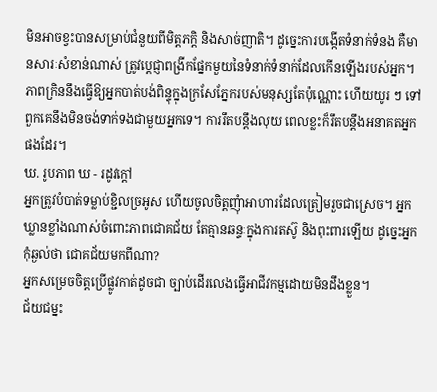មិនអាចខ្វះបានសម្រាប់ជំនួយពីមិត្តភក្តិ និងសាច់ញាតិ។ ដូច្នេះការបង្កើតទំនាក់ទំនង គឺមានសារៈសំខាន់ណាស់ ត្រូវប្តេជ្ញាពង្រីកផ្នែកមួយនៃទំនាក់ទំនាក់ដែលកើនឡើងរបស់អ្នក។
ភាពក្រិននឹងធ្វើឱ្យអ្នកបាត់បង់ពិន្ទុក្នុងក្រសែភ្នែករបស់មនុស្សតែប៉ុណ្ណោះ ហើយយូរ ៗ ទៅពួកគេនឹងមិនចង់ទាក់ទងជាមួយអ្នកទេ។ ការរឹតបន្តឹងលុយ ពេលខ្លះក៏រឹតបន្តឹងអនាគតអ្នកផងដែរ។
ឃ. រូបភាព ឃ - រដូវក្ដៅ
អ្នកត្រូវបំបាត់ទម្លាប់ខ្ជិលច្រអូស ហើយចូលចិត្តញុំាអាហារដែលត្រៀមរួចជាស្រេច។ អ្នកឃ្លានខ្លាំងណាស់ចំពោះភាពជោគជ័យ តែគ្មានឆន្ទៈក្នុងការតស៊ូ និងពុះពារឡើយ ដូច្នេះអ្នកកុំឆ្ងល់ថា ជោគជ័យមកពីណា?
អ្នកសម្រេចចិត្តប្រើផ្លូវកាត់ដូចជា ច្បាប់ដើរលេងធ្វើអាជីវកម្មដោយមិនដឹងខ្លួន។
ជ័យជម្នះ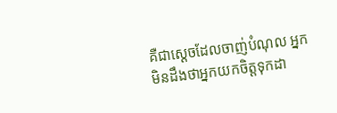គឺជាស្តេចដែលចាញ់បំណុល អ្នកមិនដឹងថាអ្នកយកចិត្តទុកដា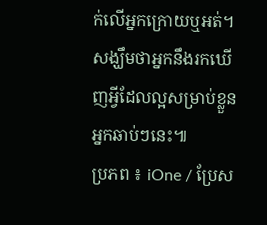ក់លើអ្នកក្រោយឬអត់។ សង្ឃឹមថាអ្នកនឹងរកឃើញអ្វីដែលល្អសម្រាប់ខ្លួនអ្នកឆាប់ៗនេះ៕
ប្រភព ៖ iOne / ប្រែស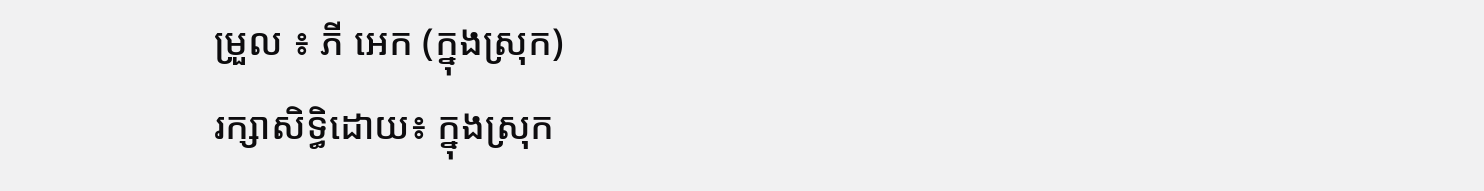ម្រួល ៖ ភី អេក (ក្នុងស្រុក)
រក្សាសិទ្ធិដោយ៖ ក្នុងស្រុក